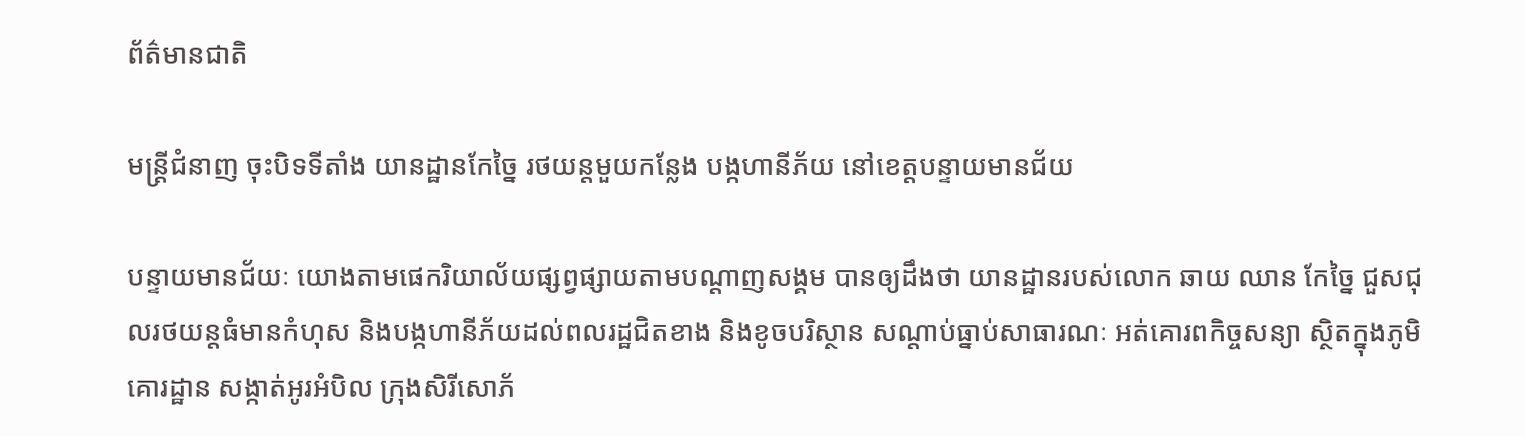ព័ត៌មានជាតិ

មន្ត្រីជំនាញ ចុះបិទទីតាំង យានដ្ឋានកែច្នៃ រថយន្តមួយកន្លែង បង្កហានីភ័យ នៅខេត្តបន្ទាយមានជ័យ

បន្ទាយមានជ័យៈ យោងតាមផេករិយាល័យផ្សព្វផ្សាយតាមបណ្តាញសង្គម បានឲ្យដឹងថា យានដ្ឋានរបស់លោក ឆាយ ឈាន កែច្នៃ ជួសជុលរថយន្តធំមានកំហុស និងបង្កហានីភ័យដល់ពលរដ្ឋជិតខាង និងខូចបរិស្ថាន សណ្តាប់ធ្នាប់សាធារណៈ អត់គោរពកិច្ចសន្យា ស្ថិតក្នុងភូមិគោរដ្ឋាន សង្កាត់អូរអំបិល ក្រុងសិរីសោភ័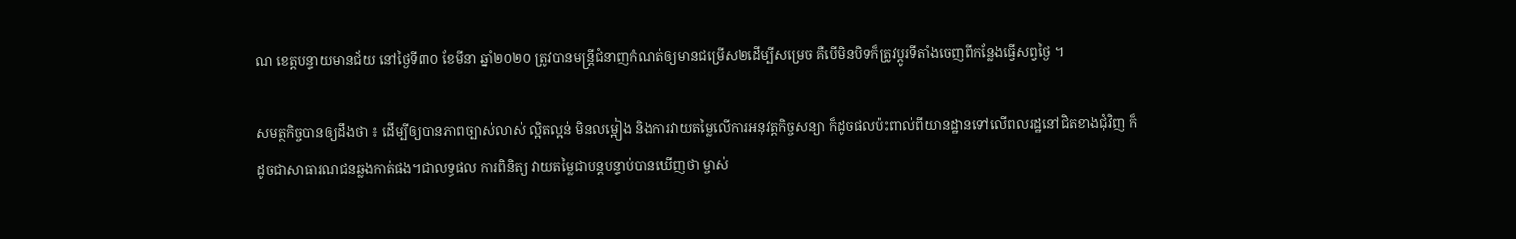ណ ខេត្តបន្ទាយមានជ័យ នៅថ្ងៃទី៣០ ខែមីនា ឆ្នាំ២០២០ ត្រូវបានមន្ត្រីជំនាញកំណត់ឲ្យមានជម្រើស២ដើម្បីសម្រេច គឺបើមិនបិទក៏ត្រូវប្តូរទីតាំងចេញពីកន្លែងធ្វើសព្វថ្ងៃ ។

សមត្ថកិច្ចបានឲ្យដឹងថា ៖ ដើម្បីឲ្យបានភាពច្បាស់លាស់ ល្អិតល្អន់ មិនលម្អៀង និងការវាយតម្លៃលើការអនុវត្តកិច្ចសន្យា ក៏ដូចផលប៉ះពាល់ពីយានដ្ឋានទៅលើពលរដ្ឋនៅជិតខាងជុំវិញ ក៏ដូចជាសាធារណជនឆ្លងកាត់ផង។ជាលទ្ធផល ការពិនិត្យ វាយតម្លៃជាបន្តបន្ទាប់បានឃើញថា ម្ចាស់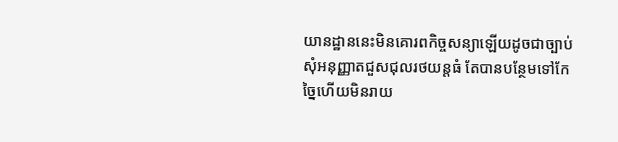យានដ្ឋាននេះមិនគោរពកិច្ចសន្យាឡើយដូចជាច្បាប់សុំអនុញ្ញាតជួសជុលរថយន្តធំ តែបានបន្ថែមទៅកែច្នៃហើយមិនរាយ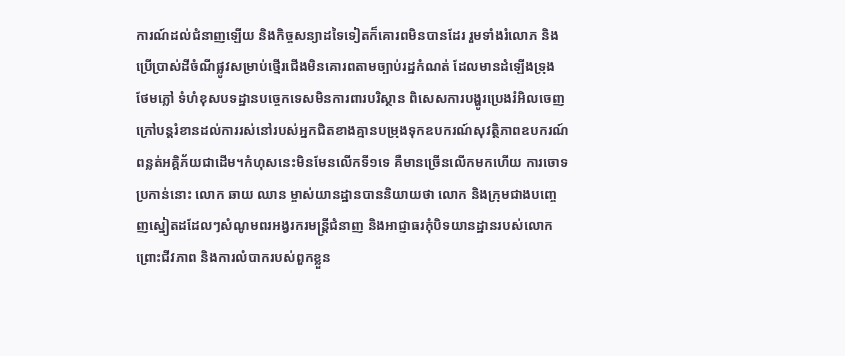ការណ៍ដល់ជំនាញឡើយ និងកិច្ចសន្យាដទៃទៀតក៏គោរពមិនបានដែរ រួមទាំងរំលោភ និងប្រើប្រាស់ដីចំណីផ្លូវសម្រាប់ថ្មើរជើងមិនគោរពតាមច្បាប់រដ្ឋកំណត់ ដែលមានដំឡើងទ្រុង ថែមភ្លៅ ទំហំខុសបទដ្ឋានបច្ចេកទេសមិនការពារបរិស្ថាន ពិសេសការបង្ហូរប្រេងរំអិលចេញក្រៅបន្តរំខានដល់ការរស់នៅរបស់អ្នកជិតខាងគ្មានបម្រុងទុកឧបករណ៍សុវត្ថិភាពឧបករណ៍ពន្លត់អគ្គិភ័យជាដើម។កំហុសនេះមិនមែនលើកទី១ទេ គឺមានច្រើនលើកមកហើយ ការចោទប្រកាន់នោះ លោក ឆាយ ឈាន ម្ចាស់យានដ្ឋានបាននិយាយថា លោក និងក្រុមជាងបញ្ចេញស្នៀតដដែលៗសំណូមពរអង្វរករមន្ត្រីជំនាញ និងអាជ្ញាធរកុំបិទយានដ្ឋានរបស់លោក ព្រោះជីវភាព និងការលំបាករបស់ពួកខ្លួន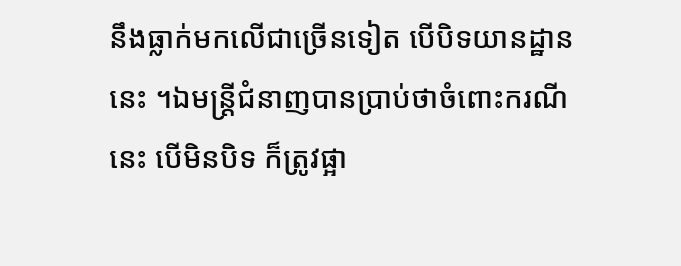នឹងធ្លាក់មកលើជាច្រើនទៀត បើបិទយានដ្ឋាននេះ ។ឯមន្ត្រីជំនាញបានប្រាប់ថាចំពោះករណីនេះ បើមិនបិទ ក៏ត្រូវផ្អា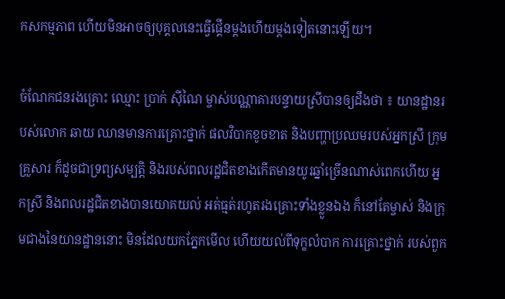កសកម្មភាព ហើយមិនអាចឲ្យបុគ្គលនេះធ្វើផ្គើនម្តងហើយម្តងទៀតនោះឡើយ។

ចំណែកជនរងគ្រោះ ឈ្មោះ ប្រាក់ ស៊ីណៃ ម្ចាស់បណ្ណាគារបន្ទាយស្រីបានឲ្យដឹងថា ៖ យានដ្ឋានរបស់លោក ឆាយ ឈានមានការគ្រោះថ្នាក់ ផលវិបាកខូចខាត និងបញ្ហាប្រឈមរបស់អ្នកស្រី ក្រុមគ្រួសារ ក៏ដូចជាទ្រព្យសម្បត្តិ និងរបស់ពលរដ្ឋជិតខាងកើតមានយូរឆ្នាំច្រើនណាស់ពេកហើយ អ្នកស្រី និងពលរដ្ឋជិតខាងបានយោគយល់ អត់ធ្មត់រហូតរងគ្រោះទាំងខ្លួនឯង ក៏នៅតែម្ចាស់ និងក្រុមជាងនៃយានដ្ឋាននោះ មិនដែលយកភ្នែកមើល ហើយយល់ពីទុក្ខលំបាក ការគ្រោះថ្នាក់ របស់ពួក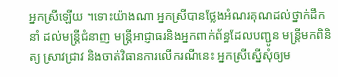អ្នកស្រីឡើយ ។ទោះយ៉ាងណា អ្នកស្រីបានថ្លែងអំណរគុណដល់ថ្នាក់ដឹកនាំ ដល់មន្ត្រីជំនាញ មន្ត្រីអាជ្ញាធរនិងអ្នកពាក់ព័ន្ធដែលបញ្ជូន មន្ត្រីមកពិនិត្យ ស្រាវជ្រាវ និងចាត់វិធានការលើករណីនេះ អ្នកស្រីស្នើសុំឲ្យម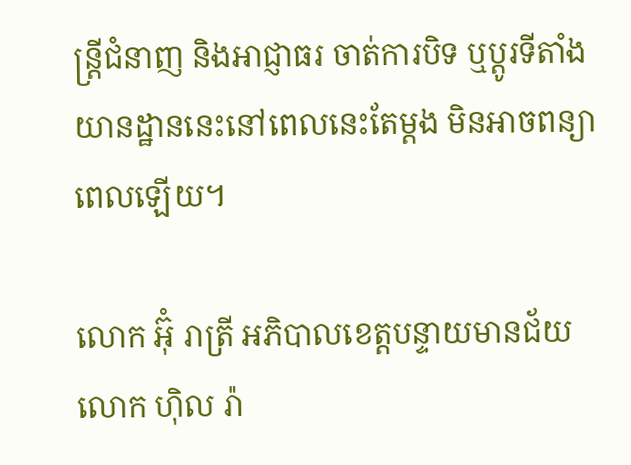ន្ត្រីជំនាញ និងអាជ្ញាធរ ចាត់ការបិទ ឬប្តូរទីតាំងយានដ្ឋាននេះនៅពេលនេះតែម្តង មិនអាចពន្យាពេលឡើយ។

លោក អ៊ុំ រាត្រី អភិបាលខេត្តបន្ទាយមានជ័យ លោក ហ៊ិល រ៉ា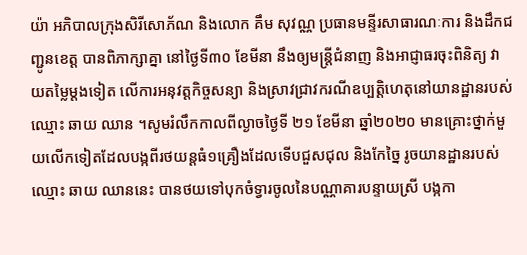យ៉ា អភិបាលក្រុងសិរីសោភ័ណ និងលោក គឹម សុវណ្ណ ប្រធានមន្ទីរសាធារណៈការ និងដឹកជញ្ជូនខេត្ត បានពិភាក្សាគ្នា នៅថ្ងៃទី៣០ ខែមីនា នឹងឲ្យមន្ត្រីជំនាញ និងអាជ្ញាធរចុះពិនិត្យ វាយតម្លៃម្តងទៀត លើការអនុវត្តកិច្ចសន្យា និងស្រាវជ្រាវករណីឧប្បត្តិហេតុនៅយានដ្ឋានរបស់ឈ្មោះ ឆាយ ឈាន ។សូមរំលឹកកាលពីល្ងាចថ្ងៃទី ២១ ខែមីនា ឆ្នាំ២០២០ មានគ្រោះថ្នាក់មួយលើកទៀតដែលបង្កពីរថយន្ដធំ១គ្រឿងដែលទើបជួសជុល និងកែច្នៃ រូចយានដ្ឋានរបស់ឈ្មោះ ឆាយ ឈាននេះ បានថយទៅបុកចំទ្វារចូលនៃបណ្ណាគារបន្ទាយស្រី បង្កកា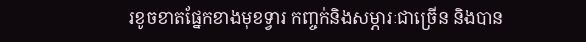រខូចខាតផ្នែកខាងមុខទ្វារ កញ្ចក់និងសម្ភារៈជាច្រើន និងបាន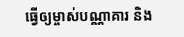ធ្វើឲ្យម្ចាស់បណ្ណាគារ និង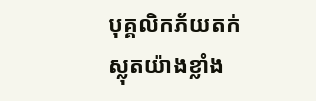បុគ្គលិកភ័យតក់ស្លុតយ៉ាងខ្លាំង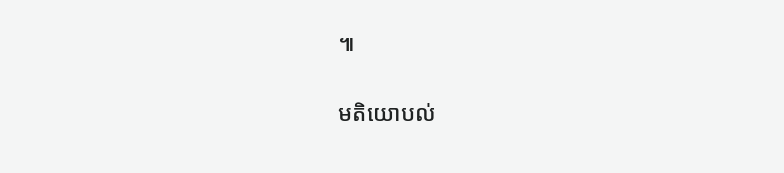៕

មតិយោបល់